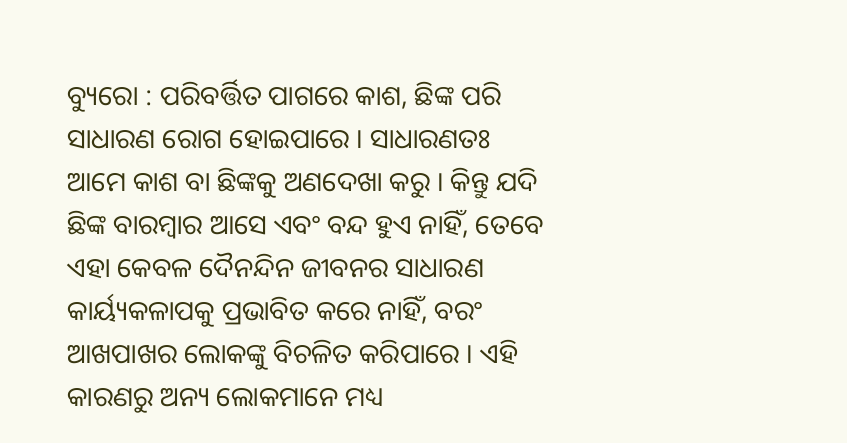ବ୍ୟୁରୋ : ପରିବର୍ତ୍ତିତ ପାଗରେ କାଶ, ଛିଙ୍କ ପରି ସାଧାରଣ ରୋଗ ହୋଇପାରେ । ସାଧାରଣତଃ ଆମେ କାଶ ବା ଛିଙ୍କକୁ ଅଣଦେଖା କରୁ । କିନ୍ତୁ ଯଦି ଛିଙ୍କ ବାରମ୍ବାର ଆସେ ଏବଂ ବନ୍ଦ ହୁଏ ନାହିଁ, ତେବେ ଏହା କେବଳ ଦୈନନ୍ଦିନ ଜୀବନର ସାଧାରଣ କାର୍ୟ୍ୟକଳାପକୁ ପ୍ରଭାବିତ କରେ ନାହିଁ, ବରଂ ଆଖପାଖର ଲୋକଙ୍କୁ ବିଚଳିତ କରିପାରେ । ଏହି କାରଣରୁ ଅନ୍ୟ ଲୋକମାନେ ମଧ୍ୟ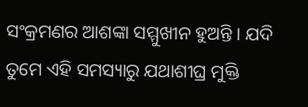ସଂକ୍ରମଣର ଆଶଙ୍କା ସମ୍ମୁଖୀନ ହୁଅନ୍ତି । ଯଦି ତୁମେ ଏହି ସମସ୍ୟାରୁ ଯଥାଶୀଘ୍ର ମୁକ୍ତି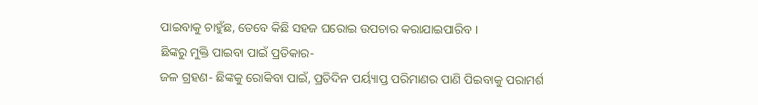ପାଇବାକୁ ଚାହୁଁଛ, ତେବେ କିଛି ସହଜ ଘରୋଇ ଉପଚାର କରାଯାଇପାରିବ ।
ଛିଙ୍କରୁ ମୁକ୍ତି ପାଇବା ପାଇଁ ପ୍ରତିକାର-
ଜଳ ଗ୍ରହଣ- ଛିଙ୍କକୁ ରୋକିବା ପାଇଁ, ପ୍ରତିଦିନ ପର୍ୟ୍ୟାପ୍ତ ପରିମାଣର ପାଣି ପିଇବାକୁ ପରାମର୍ଶ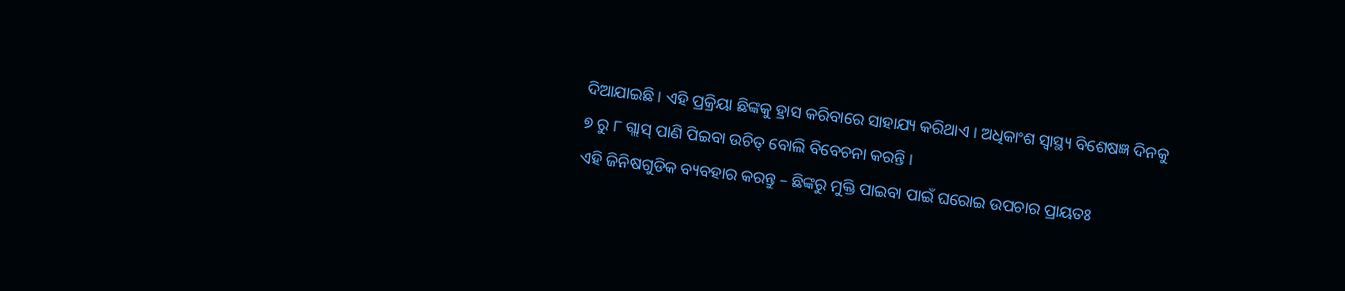ଦିଆଯାଇଛି । ଏହି ପ୍ରକ୍ରିୟା ଛିଙ୍କକୁ ହ୍ରାସ କରିବାରେ ସାହାଯ୍ୟ କରିଥାଏ । ଅଧିକାଂଶ ସ୍ୱାସ୍ଥ୍ୟ ବିଶେଷଜ୍ଞ ଦିନକୁ ୭ ରୁ ୮ ଗ୍ଲାସ୍ ପାଣି ପିଇବା ଉଚିତ୍ ବୋଲି ବିବେଚନା କରନ୍ତି ।
ଏହି ଜିନିଷଗୁଡିକ ବ୍ୟବହାର କରନ୍ତୁ – ଛିଙ୍କରୁ ମୁକ୍ତି ପାଇବା ପାଇଁ ଘରୋଇ ଉପଚାର ପ୍ରାୟତଃ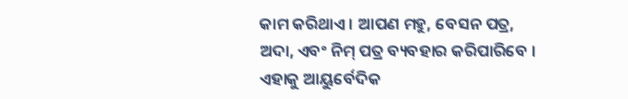କାମ କରିଥାଏ । ଆପଣ ମହୁ, ବେସନ ପତ୍ର, ଅଦା, ଏବଂ ନିମ୍ ପତ୍ର ବ୍ୟବହାର କରିପାରିବେ । ଏହାକୁ ଆୟୁର୍ବେଦିକ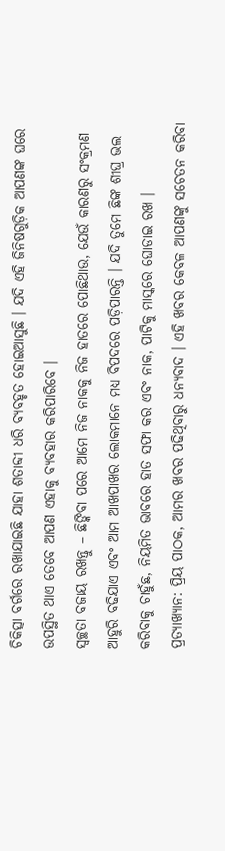ଚିକିତ୍ସା ବର୍ଗରେ ରଖାଯାଇଛି ଯାହା ଶତାବ୍ଦୀ ଧରି ବ୍ୟବହୃତ ହୋଇଆସୁଛି । ଯଦି ଏହି ଜିନିଷଗୁଡ଼ିକ ଆପଣଙ୍କ ଘରେ ଉପସ୍ଥିତ ଥାଏ ତେବେ ଆପଣ ଏହାକୁ ବ୍ୟବହାର କରିପାରିବେ ।
ସ୍ୱଚ୍ଛତା ବଜାୟ ରଖନ୍ତୁ – ଛିଙ୍କିବା ପରେ ଆମେ ନିଜ ନାକକୁ ନିଜ ହାତରେ ପୋଛିଥାଉ, ଯେଉଁ କାରଣରୁ ସଂକ୍ରମଣ ଆହୁରି ବଢିଯାଏ ଏବଂ ଆମ ଆଖପାଖର ଲୋକମାନେ ମଧ୍ୟ ବିପଦରେ ପଡ଼ିପାରନ୍ତି । ଯଦି ତୁମେ ଛିଙ୍କ ଶୀଘ୍ର ଭଲ କରିବାକୁ ଚାହୁଁଛ, ନିୟମିତ ଭାବରେ ହାତ ସଫା କର ଏବଂ ନାକ, ପାଟିକୁ ମାସ୍କରେ ଘୋଡାଇ ରଖ ।
ପ୍ରତ୍ୟାଖ୍ୟାନ: ପ୍ରିୟ ପାଠକ, ଆମର ଖବର ପଢିଥିବାରୁ ଧନ୍ୟବାଦ । ଏହି ଖବର କେବଳ ଆପଣଙ୍କୁ ସଚେତନ କରିବା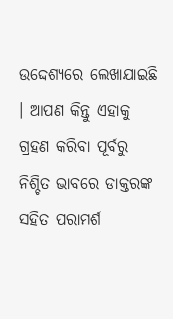ଉଦ୍ଦେଶ୍ୟରେ ଲେଖାଯାଇଛି । ଆପଣ କିନ୍ତୁ ଏହାକୁ ଗ୍ରହଣ କରିବା ପୂର୍ବରୁ ନିଶ୍ଚିତ ଭାବରେ ଡାକ୍ତରଙ୍କ ସହିତ ପରାମର୍ଶ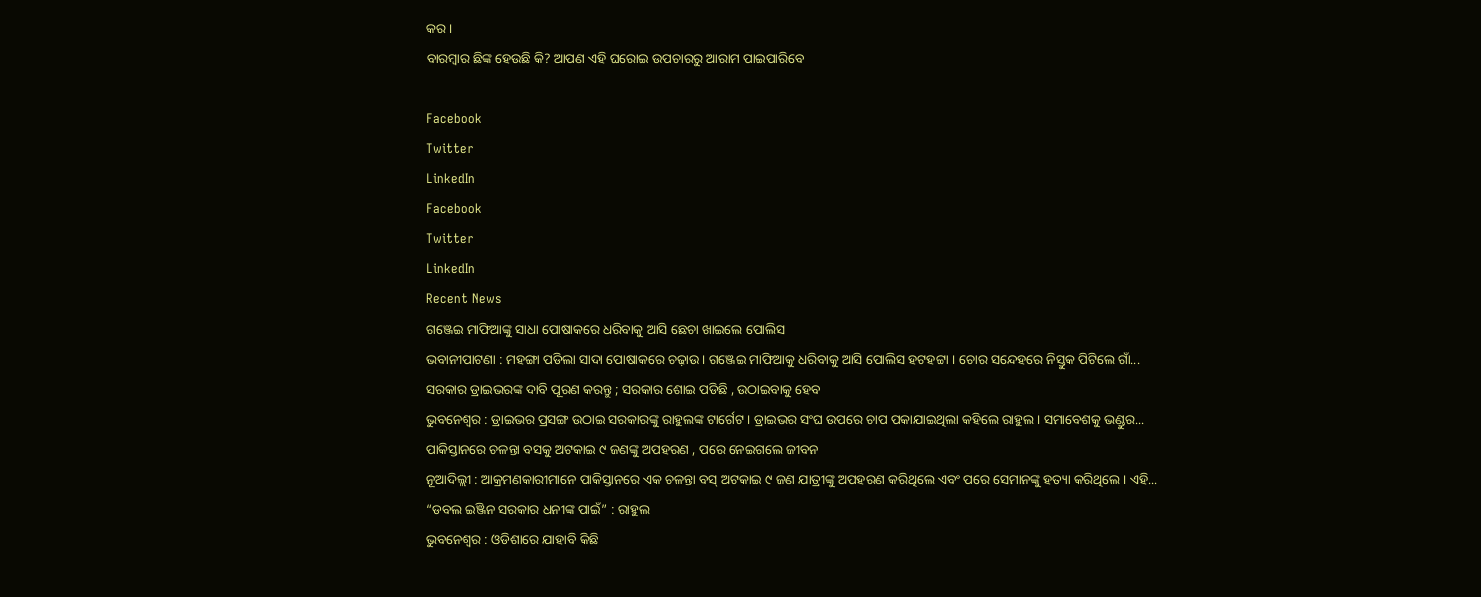କର ।
ବାରମ୍ବାର ଛିଙ୍କ ହେଉଛି କି? ଆପଣ ଏହି ଘରୋଇ ଉପଚାରରୁ ଆରାମ ପାଇପାରିବେ

Facebook
Twitter
LinkedIn
Facebook
Twitter
LinkedIn
Recent News
ଗଞ୍ଜେଇ ମାଫିଆଙ୍କୁ ସାଧା ପୋଷାକରେ ଧରିବାକୁ ଆସି ଛେଚା ଖାଇଲେ ପୋଲିସ
ଭବାନୀପାଟଣା : ମହଙ୍ଗା ପଡିଲା ସାଦା ପୋଷାକରେ ଚଢ଼ାଉ । ଗଞ୍ଜେଇ ମାଫିଆକୁ ଧରିବାକୁ ଆସି ପୋଲିସ ହଟହଟ୍ଟା । ଚୋର ସନ୍ଦେହରେ ନିସ୍ତୁକ ପିଟିଲେ ଗାଁ...
ସରକାର ଡ୍ରାଇଭରଙ୍କ ଦାବି ପୂରଣ କରନ୍ତୁ ; ସରକାର ଶୋଇ ପଡିଛି , ଉଠାଇବାକୁ ହେବ
ଭୁବନେଶ୍ୱର : ଡ୍ରାଇଭର ପ୍ରସଙ୍ଗ ଉଠାଇ ସରକାରଙ୍କୁ ରାହୁଲଙ୍କ ଟାର୍ଗେଟ । ଡ୍ରାଇଭର ସଂଘ ଉପରେ ଚାପ ପକାଯାଇଥିଲା କହିଲେ ରାହୁଲ । ସମାବେଶକୁ ଭଣ୍ଡୁର...
ପାକିସ୍ତାନରେ ଚଳନ୍ତା ବସକୁ ଅଟକାଇ ୯ ଜଣଙ୍କୁ ଅପହରଣ , ପରେ ନେଇଗଲେ ଜୀବନ
ନୂଆଦିଲ୍ଲୀ : ଆକ୍ରମଣକାରୀମାନେ ପାକିସ୍ତାନରେ ଏକ ଚଳନ୍ତା ବସ୍ ଅଟକାଇ ୯ ଜଣ ଯାତ୍ରୀଙ୍କୁ ଅପହରଣ କରିଥିଲେ ଏବଂ ପରେ ସେମାନଙ୍କୁ ହତ୍ୟା କରିଥିଲେ । ଏହି...
“ଡବଲ ଇଞ୍ଜିନ ସରକାର ଧନୀଙ୍କ ପାଇଁ” : ରାହୁଲ
ଭୁବନେଶ୍ୱର : ଓଡିଶାରେ ଯାହାବି କିଛି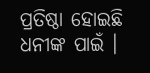ପ୍ରତିଷ୍ଠା ହୋଇଛି ଧନୀଙ୍କ ପାଇଁ ।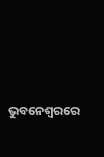ଭୁବନେଶ୍ୱରରେ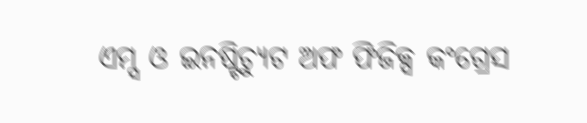ଏମ୍ସ ଓ ଇନଷ୍ଟିଚ୍ୟୁଟ ଅଫ ଫିଜିକ୍ସ କଂଗ୍ରେସ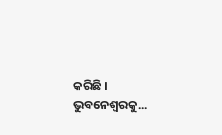କରିଛି । ଭୁବନେଶ୍ୱରକୁ...